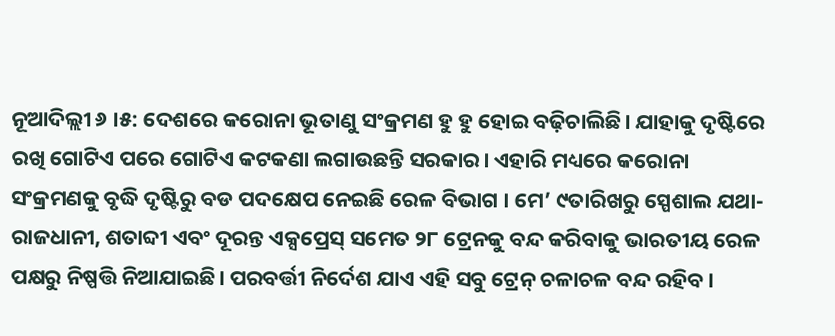ନୂଆଦିଲ୍ଲୀ ୬ ।୫: ଦେଶରେ କରୋନା ଭୂତାଣୁ ସଂକ୍ରମଣ ହୁ ହୁ ହୋଇ ବଢ଼ିଚାଲିଛି। ଯାହାକୁ ଦୃଷ୍ଟିରେ ରଖି ଗୋଟିଏ ପରେ ଗୋଟିଏ କଟକଣା ଲଗାଉଛନ୍ତି ସରକାର। ଏହାରି ମଧ୍ୟରେ କରୋନା ସଂକ୍ରମଣକୁ ବୃଦ୍ଧି ଦୃଷ୍ଟିରୁ ବଡ ପଦକ୍ଷେପ ନେଇଛି ରେଳ ବିଭାଗ । ମେ’ ୯ତାରିଖରୁ ସ୍ପେଶାଲ ଯଥା- ରାଜଧାନୀ, ଶତାବ୍ଦୀ ଏବଂ ଦୂରନ୍ତ ଏକ୍ସପ୍ରେସ୍ ସମେତ ୨୮ ଟ୍ରେନକୁ ବନ୍ଦ କରିବାକୁ ଭାରତୀୟ ରେଳ ପକ୍ଷରୁ ନିଷ୍ପତ୍ତି ନିଆଯାଇଛି। ପରବର୍ତ୍ତୀ ନିର୍ଦେଶ ଯାଏ ଏହି ସବୁ ଟ୍ରେନ୍ ଚଳାଚଳ ବନ୍ଦ ରହିବ।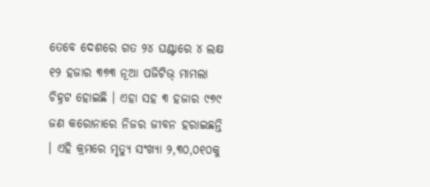ତେବେ ଦେଶରେ ଗତ ୨୪ ଘଣ୍ଟାରେ ୪ ଲକ୍ଷ ୧୨ ହଜାର ୩୭୩ ନୂଆ ପଜିଟିଭ୍ ମାମଲା ଚିହ୍ନଟ ହୋଇଛି । ଏହା ସହ ୩ ହଜାର ୯୭୯ ଜଣ କରୋନାରେ ନିଜର ଜୀବନ ହରାଇଛନ୍ତି । ଏହି କ୍ରମରେ ମୃତ୍ୟୁ ସଂଖ୍ୟା ୨,୩୦,୦୧୦କୁ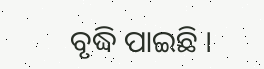ବୃଦ୍ଧି ପାଇଛି ।